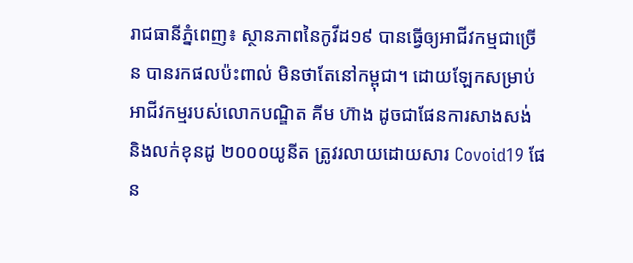រាជធានីភ្នំពេញ៖ ស្ថានភាពនៃកូវីដ១៩ បានធ្វើឲ្យអាជីវកម្មជាច្រើន បានរកផលប៉ះពាល់ មិនថាតែនៅកម្ពុជា។ ដោយឡែកសម្រាប់ អាជីវកម្មរបស់លោកបណ្ឌិត គីម ហ៊ាង ដូចជាផែនការសាងសង់ និងលក់ខុនដូ ២០០០យូនីត ត្រូវរលាយដោយសារ Covoid19 ផែន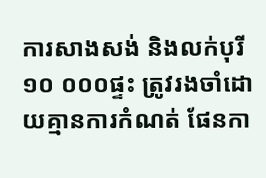ការសាងសង់ និងលក់បុរី ១០ ០០០ផ្ទះ ត្រូវរងចាំដោយគ្មានការកំណត់ ផែនកា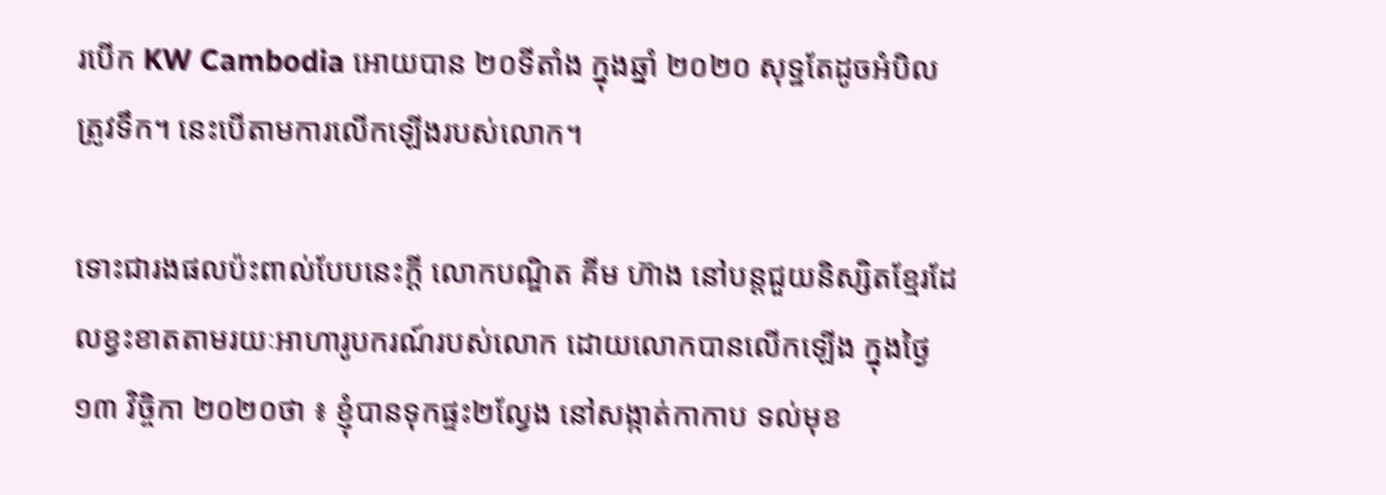របើក KW Cambodia អោយបាន ២០ទីតាំង ក្នុងឆ្នាំ ២០២០ សុទ្ឋតែដូចអំបិលត្រូវទឹក។ នេះបើតាមការលើកឡើងរបស់លោក។

ទោះជារងផលប៉ះពាល់បែបនេះក្ដី លោកបណ្ឌិត គីម ហ៊ាង នៅបន្តជួយនិស្សិតខ្មែរដែលខ្វះខាតតាមរយៈអាហារូបករណ៍របស់លោក ដោយលោកបានលើកឡើង ក្នុងថ្ងៃ១៣ វិច្ចិកា ២០២០ថា ៖ ខ្ញុំបានទុកផ្ទះ២ល្វែង នៅសង្កាត់កាកាប ទល់មុខ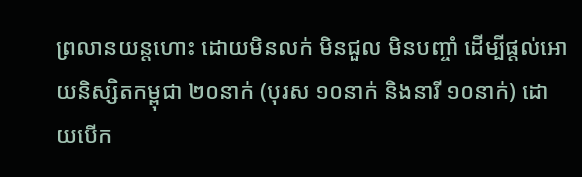ព្រលានយន្តហោះ ដោយមិនលក់ មិនជួល មិនបញ្ចាំ ដើម្បីផ្តល់អោយនិស្សិតកម្ពុជា ២០នាក់ (បុរស ១០នាក់ និងនារី ១០នាក់) ដោយបើក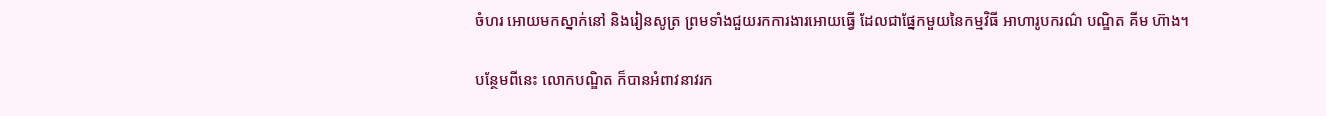ចំហរ អោយមកស្នាក់នៅ និងរៀនសូត្រ ព្រមទាំងជួយរកការងារអោយធ្វើ ដែលជាផ្នែកមួយនៃកម្មវិធី អាហារូបករណ៌ បណ្ឌិត គីម ហ៊ាង។

បន្ថែមពីនេះ លោកបណ្ឌិត ក៏បានអំពាវនាវរក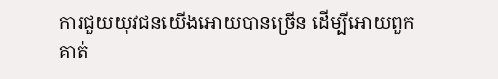ការជួយយុវជនយើងអោយបានច្រើន ដើម្បីអោយពួកគាត់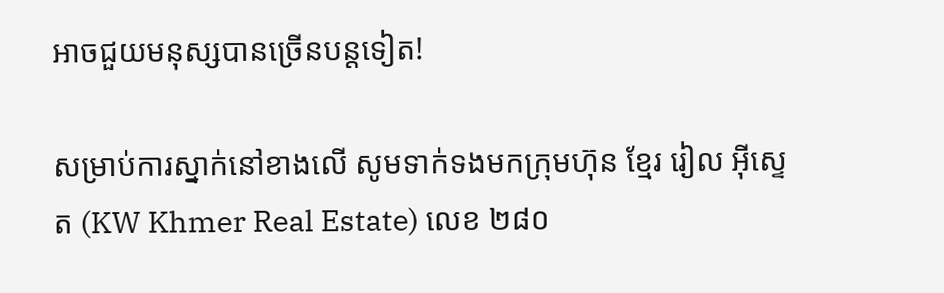អាចជួយមនុស្សបានច្រើនបន្តទៀត!

សម្រាប់ការស្នាក់នៅខាងលើ សូមទាក់ទងមកក្រុមហ៊ុន ខ្មែរ រៀល អុីស្ទេត (KW Khmer Real Estate) លេខ ២៨០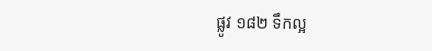ផ្លូវ ១៨២ ទឹកល្អ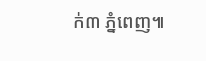ក់៣ ភ្នំពេញ៕